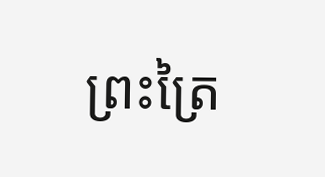ព្រះត្រៃ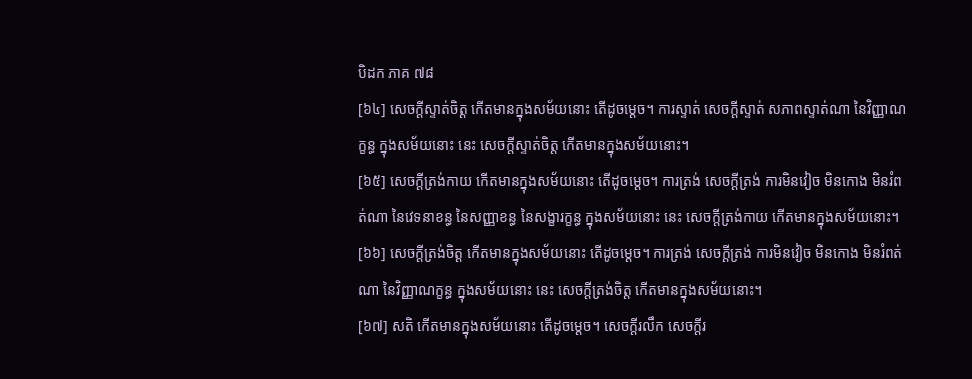បិដក ភាគ ៧៨
[៦៤] សេចក្តីស្ទាត់ចិត្ត កើតមានក្នុងសម័យនោះ តើដូចម្តេច។ ការស្ទាត់ សេចក្តីស្ទាត់ សភាពស្ទាត់ណា នៃវិញ្ញាណក្ខន្ធ ក្នុងសម័យនោះ នេះ សេចក្តីស្ទាត់ចិត្ត កើតមានក្នុងសម័យនោះ។
[៦៥] សេចក្តីត្រង់កាយ កើតមានក្នុងសម័យនោះ តើដូចម្តេច។ ការត្រង់ សេចក្តីត្រង់ ការមិនវៀច មិនកោង មិនរំពត់ណា នៃវេទនាខន្ធ នៃសញ្ញាខន្ធ នៃសង្ខារក្ខន្ធ ក្នុងសម័យនោះ នេះ សេចក្តីត្រង់កាយ កើតមានក្នុងសម័យនោះ។
[៦៦] សេចក្តីត្រង់ចិត្ត កើតមានក្នុងសម័យនោះ តើដូចម្តេច។ ការត្រង់ សេចក្តីត្រង់ ការមិនវៀច មិនកោង មិនរំពត់ណា នៃវិញ្ញាណក្ខន្ធ ក្នុងសម័យនោះ នេះ សេចក្តីត្រង់ចិត្ត កើតមានក្នុងសម័យនោះ។
[៦៧] សតិ កើតមានក្នុងសម័យនោះ តើដូចម្តេច។ សេចក្តីរលឹក សេចក្តីរ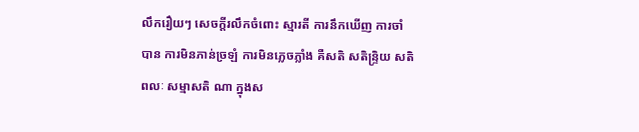លឹករឿយៗ សេចក្តីរលឹកចំពោះ ស្មារតី ការនឹកឃើញ ការចាំបាន ការមិនភាន់ច្រឡំ ការមិនភ្លេចភ្លាំង គឺសតិ សតិន្ទ្រិយ សតិពលៈ សម្មាសតិ ណា ក្នុងស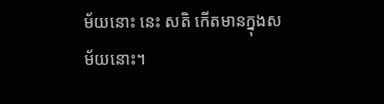ម័យនោះ នេះ សតិ កើតមានក្នុងសម័យនោះ។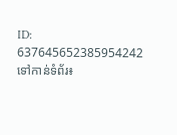ID: 637645652385954242
ទៅកាន់ទំព័រ៖